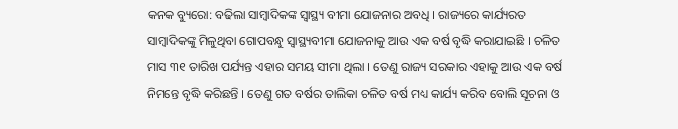କନକ ବ୍ୟୁରୋ: ବଢିଲା ସାମ୍ବାଦିକଙ୍କ ସ୍ୱାସ୍ଥ୍ୟ ବୀମା ଯୋଜନାର ଅବଧି । ରାଜ୍ୟରେ କାର୍ଯ୍ୟରତ ସାମ୍ବାଦିକଙ୍କୁ ମିଳୁଥିବା ଗୋପବନ୍ଧୁ ସ୍ୱାସ୍ଥ୍ୟବୀମା ଯୋଜନାକୁ ଆଉ ଏକ ବର୍ଷ ବୃଦ୍ଧି କରାଯାଇଛି । ଚଳିତ ମାସ ୩୧ ତାରିଖ ପର୍ଯ୍ୟନ୍ତ ଏହାର ସମୟ ସୀମା ଥିଲା । ତେଣୁ ରାଜ୍ୟ ସରକାର ଏହାକୁ ଆଉ ଏକ ବର୍ଷ ନିମନ୍ତେ ବୃଦ୍ଧି କରିଛନ୍ତି । ତେଣୁ ଗତ ବର୍ଷର ତାଲିକା ଚଳିତ ବର୍ଷ ମଧ୍ୟ କାର୍ଯ୍ୟ କରିବ ବୋଲି ସୂଚନା ଓ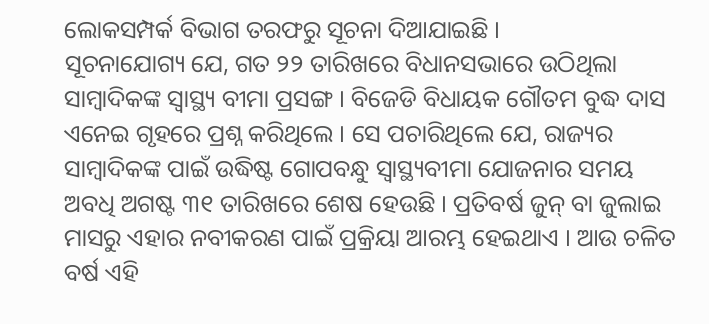ଲୋକସମ୍ପର୍କ ବିଭାଗ ତରଫରୁ ସୂଚନା ଦିଆଯାଇଛି ।
ସୂଚନାଯୋଗ୍ୟ ଯେ, ଗତ ୨୨ ତାରିଖରେ ବିଧାନସଭାରେ ଉଠିଥିଲା ସାମ୍ବାଦିକଙ୍କ ସ୍ୱାସ୍ଥ୍ୟ ବୀମା ପ୍ରସଙ୍ଗ । ବିଜେଡି ବିଧାୟକ ଗୌତମ ବୁଦ୍ଧ ଦାସ ଏନେଇ ଗୃହରେ ପ୍ରଶ୍ନ କରିଥିଲେ । ସେ ପଚାରିଥିଲେ ଯେ, ରାଜ୍ୟର ସାମ୍ବାଦିକଙ୍କ ପାଇଁ ଉଦ୍ଧିଷ୍ଟ ଗୋପବନ୍ଧୁ ସ୍ୱାସ୍ଥ୍ୟବୀମା ଯୋଜନାର ସମୟ ଅବଧି ଅଗଷ୍ଟ ୩୧ ତାରିଖରେ ଶେଷ ହେଉଛି । ପ୍ରତିବର୍ଷ ଜୁନ୍ ବା ଜୁଲାଇ ମାସରୁ ଏହାର ନବୀକରଣ ପାଇଁ ପ୍ରକ୍ରିୟା ଆରମ୍ଭ ହେଇଥାଏ । ଆଉ ଚଳିତ ବର୍ଷ ଏହି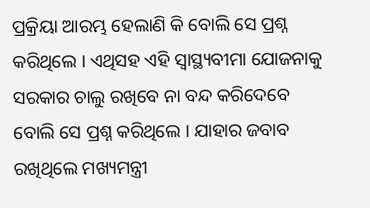ପ୍ରକ୍ରିୟା ଆରମ୍ଭ ହେଲାଣି କି ବୋଲି ସେ ପ୍ରଶ୍ନ କରିଥିଲେ । ଏଥିସହ ଏହି ସ୍ୱାସ୍ଥ୍ୟବୀମା ଯୋଜନାକୁ ସରକାର ଚାଲୁ ରଖିବେ ନା ବନ୍ଦ କରିଦେବେ ବୋଲି ସେ ପ୍ରଶ୍ନ କରିଥିଲେ । ଯାହାର ଜବାବ ରଖିଥିଲେ ମଖ୍ୟମନ୍ତ୍ରୀ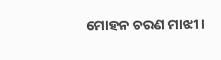ମୋହନ ଚରଣ ମାଝୀ ।